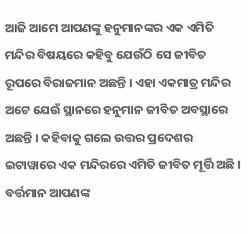ଆଜି ଆମେ ଆପଣଙ୍କୁ ହନୁମାନଙ୍କର ଏକ ଏମିତି ମନ୍ଦିର ବିଷୟରେ କହିବୁ ଯେଉଁଠି ସେ ଜୀବିତ ରୂପରେ ବିରାଜମାନ ଅଛନ୍ତି । ଏହା ଏକମାତ୍ର ମନ୍ଦିର ଅଟେ ଯେଉଁ ସ୍ଥାନରେ ହନୁମାନ ଜୀବିତ ଅବସ୍ଥାରେ ଅଛନ୍ତି । କହିବାକୁ ଗଲେ ଉତ୍ତର ପ୍ରଦେଶର ଇଟାୱାରେ ଏକ ମନ୍ଦିରରେ ଏମିତି ଜୀବିତ ମୂର୍ତ୍ତି ଅଛି । ବର୍ତ୍ତମାନ ଆପଣଙ୍କ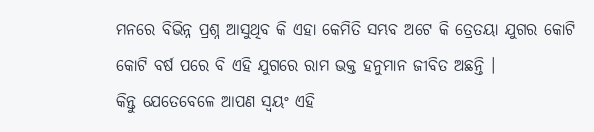ମନରେ ବିଭିନ୍ନ ପ୍ରଶ୍ନ ଆସୁଥିବ କି ଏହା କେମିତି ସମ୍ଭବ ଅଟେ କି ତ୍ରେତୟା ଯୁଗର କୋଟି କୋଟି ବର୍ଷ ପରେ ବି ଏହି ଯୁଗରେ ରାମ ଭକ୍ତ ହନୁମାନ ଜୀବିତ ଅଛନ୍ତି ।
କିନ୍ତୁ ଯେତେବେଳେ ଆପଣ ସ୍ଵୟଂ ଏହି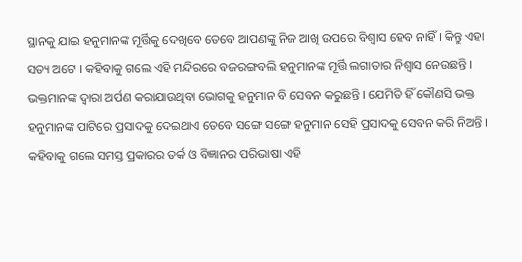ସ୍ଥାନକୁ ଯାଇ ହନୁମାନଙ୍କ ମୂର୍ତ୍ତିକୁ ଦେଖିବେ ତେବେ ଆପଣଙ୍କୁ ନିଜ ଆଖି ଉପରେ ବିଶ୍ଵାସ ହେବ ନାହିଁ । କିନ୍ତୁ ଏହା ସତ୍ୟ ଅଟେ । କହିବାକୁ ଗଲେ ଏହି ମନ୍ଦିରରେ ବଜରଙ୍ଗବଲି ହନୁମାନଙ୍କ ମୂର୍ତ୍ତି ଲଗାତାର ନିଶ୍ଵାସ ନେଉଛନ୍ତି । ଭକ୍ତମାନଙ୍କ ଦ୍ଵାରା ଅର୍ପଣ କରାଯାଉଥିବା ଭୋଗକୁ ହନୁମାନ ବି ସେବନ କରୁଛନ୍ତି । ଯେମିତି ହିଁ କୌଣସି ଭକ୍ତ ହନୁମାନଙ୍କ ପାଟିରେ ପ୍ରସାଦକୁ ଦେଇଥାଏ ତେବେ ସଙ୍ଗେ ସଙ୍ଗେ ହନୁମାନ ସେହି ପ୍ରସାଦକୁ ସେବନ କରି ନିଅନ୍ତି ।
କହିବାକୁ ଗଲେ ସମସ୍ତ ପ୍ରକାରର ତର୍କ ଓ ବିଜ୍ଞାନର ପରିଭାଷା ଏହି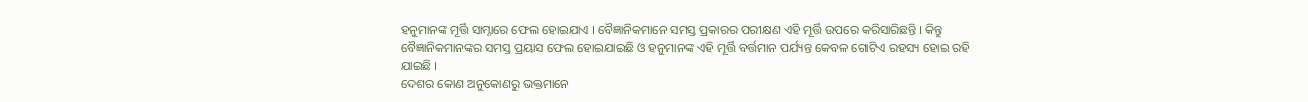ହନୁମାନଙ୍କ ମୂର୍ତ୍ତି ସାମ୍ନାରେ ଫେଲ ହୋଇଯାଏ । ବୈଜ୍ଞାନିକମାନେ ସମସ୍ତ ପ୍ରକାରର ପରୀକ୍ଷଣ ଏହି ମୂର୍ତ୍ତି ଉପରେ କରିସାରିଛନ୍ତି । କିନ୍ତୁ ବୈଜ୍ଞାନିକମାନଙ୍କର ସମସ୍ତ ପ୍ରୟାସ ଫେଲ ହୋଇଯାଇଛି ଓ ହନୁମାନଙ୍କ ଏହି ମୂର୍ତ୍ତି ବର୍ତ୍ତମାନ ପର୍ଯ୍ୟନ୍ତ କେବଳ ଗୋଟିଏ ରହସ୍ୟ ହୋଇ ରହି ଯାଇଛି ।
ଦେଶର କୋଣ ଅନୁକୋଣରୁ ଭକ୍ତମାନେ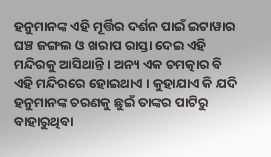ହନୁମାନଙ୍କ ଏହି ମୂର୍ତ୍ତିର ଦର୍ଶନ ପାଇଁ ଇଟାୱାର ଘଞ୍ଚ ଜଙ୍ଗଲ ଓ ଖରାପ ରାସ୍ତା ଦେଇ ଏହି ମନ୍ଦିରକୁ ଆସିଥାନ୍ତି । ଅନ୍ୟ ଏକ ଚମତ୍କାର ବି ଏହି ମନ୍ଦିରରେ ହୋଇଥାଏ । କୁହାଯାଏ କି ଯଦି ହନୁମାନଙ୍କ ଚରଣକୁ ଛୁଇଁ ତାଙ୍କର ପାଟିରୁ ବାହାରୁଥିବା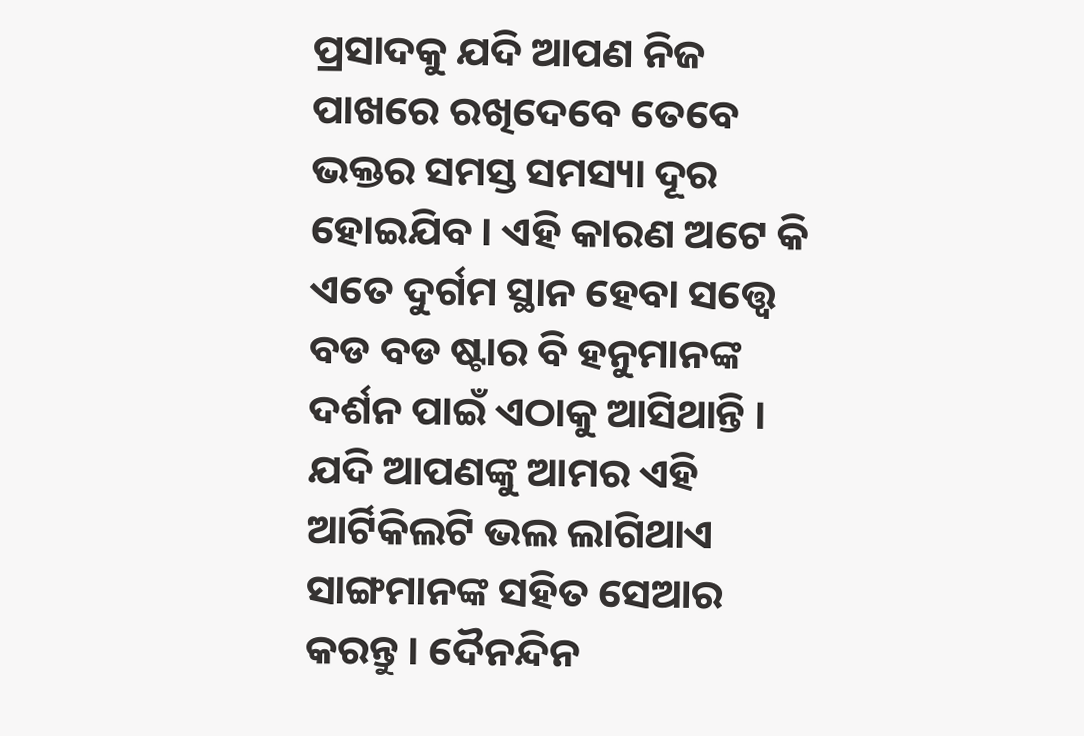ପ୍ରସାଦକୁ ଯଦି ଆପଣ ନିଜ ପାଖରେ ରଖିଦେବେ ତେବେ ଭକ୍ତର ସମସ୍ତ ସମସ୍ୟା ଦୂର ହୋଇଯିବ । ଏହି କାରଣ ଅଟେ କି ଏତେ ଦୁର୍ଗମ ସ୍ଥାନ ହେବା ସତ୍ତ୍ୱେ ବଡ ବଡ ଷ୍ଟାର ବି ହନୁମାନଙ୍କ ଦର୍ଶନ ପାଇଁ ଏଠାକୁ ଆସିଥାନ୍ତି । ଯଦି ଆପଣଙ୍କୁ ଆମର ଏହି ଆର୍ଟିକିଲଟି ଭଲ ଲାଗିଥାଏ ସାଙ୍ଗମାନଙ୍କ ସହିତ ସେଆର କରନ୍ତୁ । ଦୈନନ୍ଦିନ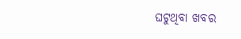ଘଟୁଥିବା ଖବର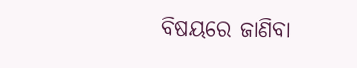ବିଷୟରେ ଜାଣିବା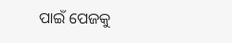ପାଇଁ ପେଜକୁ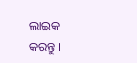ଲାଇକ କରନ୍ତୁ ।